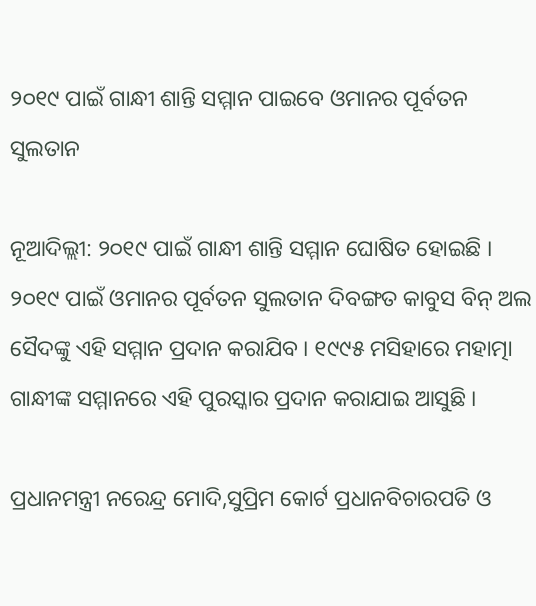୨୦୧୯ ପାଇଁ ଗାନ୍ଧୀ ଶାନ୍ତି ସମ୍ମାନ ପାଇବେ ଓମାନର ପୂର୍ବତନ ସୁଲତାନ

ନୂଆଦିଲ୍ଲୀ: ୨୦୧୯ ପାଇଁ ଗାନ୍ଧୀ ଶାନ୍ତି ସମ୍ମାନ ଘୋଷିତ ହୋଇଛି । ୨୦୧୯ ପାଇଁ ଓମାନର ପୂର୍ବତନ ସୁଲତାନ ଦିବଙ୍ଗତ କାବୁସ ବିନ୍ ଅଲ ସୈଦଙ୍କୁ ଏହି ସମ୍ମାନ ପ୍ରଦାନ କରାଯିବ । ୧୯୯୫ ମସିହାରେ ମହାତ୍ମା ଗାନ୍ଧୀଙ୍କ ସମ୍ମାନରେ ଏହି ପୁରସ୍କାର ପ୍ରଦାନ କରାଯାଇ ଆସୁଛି ।

ପ୍ରଧାନମନ୍ତ୍ରୀ ନରେନ୍ଦ୍ର ମୋଦି,ସୁପ୍ରିମ କୋର୍ଟ ପ୍ରଧାନବିଚାରପତି ଓ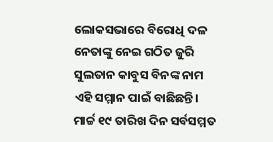ଲୋକସଭାରେ ବିରୋଧି ଦଳ ନେତାଙ୍କୁ ନେଇ ଗଠିତ ଜୁରି ସୁଲତାନ କାବୁସ ବିନଙ୍କ ନାମ ଏହି ସମ୍ମାନ ପାଇଁ ବାଛିଛନ୍ତି। ମାର୍ଚ୍ଚ ୧୯ ତାରିଖ ଦିନ ସର୍ବସମ୍ମତ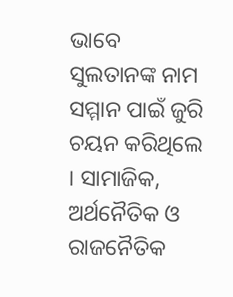ଭାବେ ସୁଲତାନଙ୍କ ନାମ ସମ୍ମାନ ପାଇଁ ଜୁରି ଚୟନ କରିଥିଲେ । ସାମାଜିକ, ଅର୍ଥନୈତିକ ଓ ରାଜନୈତିକ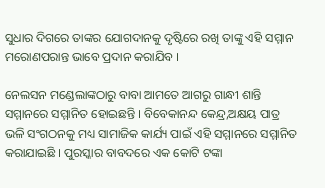ସୁଧାର ଦିଗରେ ତାଙ୍କର ଯୋଗଦାନକୁ ଦୃଷ୍ଟିରେ ରଖି ତାଙ୍କୁ ଏହି ସମ୍ମାନ ମରୋଣପରାନ୍ତ ଭାବେ ପ୍ରଦାନ କରାଯିବ ।

ନେଲସନ ମଣ୍ଡେଲାଙ୍କଠାରୁ ବାବା ଆମତେ ଆଗରୁ ଗାନ୍ଧୀ ଶାନ୍ତି ସମ୍ମାନରେ ସମ୍ମାନିତ ହୋଇଛନ୍ତି । ବିବେକାନନ୍ଦ କେନ୍ଦ୍ର,ଅକ୍ଷୟ ପାତ୍ର ଭଳି ସଂଗଠନକୁ ମଧ୍ୟ ସାମାଜିକ କାର୍ଯ୍ୟ ପାଇଁ ଏହି ସମ୍ମାନରେ ସମ୍ମାନିତ କରାଯାଇଛି । ପୁରସ୍କାର ବାବଦରେ ଏକ କୋଟି ଟଙ୍କା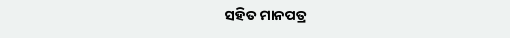ସହିତ ମାନପତ୍ର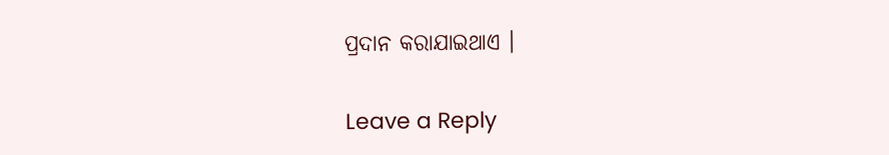ପ୍ରଦାନ କରାଯାଇଥାଏ ।

Leave a Reply